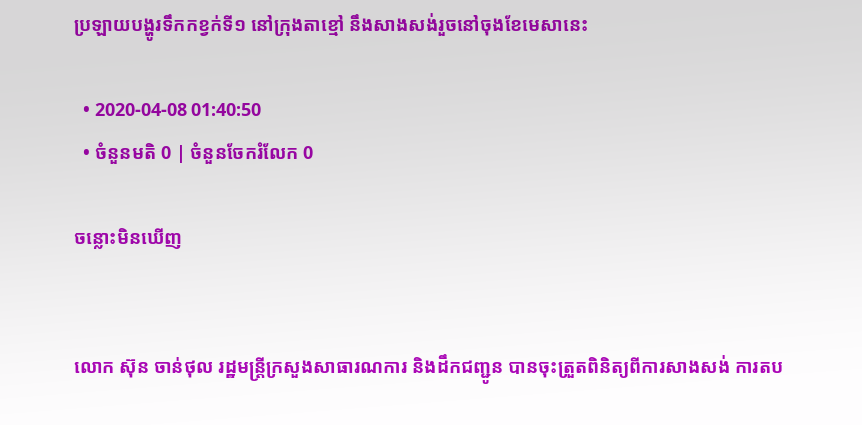ប្រឡាយបង្ហូរទឹកកខ្វក់ទី១ នៅក្រុងតាខ្មៅ នឹងសាងសង់រួចនៅចុងខែមេសានេះ

  • 2020-04-08 01:40:50
  • ចំនួនមតិ 0 | ចំនួនចែករំលែក 0

ចន្លោះមិនឃើញ


លោក ស៊ុន ចាន់ថុល រដ្ឋមន្ត្រីក្រសួងសាធារណការ និងដឹកជញ្ជូន បានចុះត្រួតពិនិត្យពីការសាងសង់ ការតប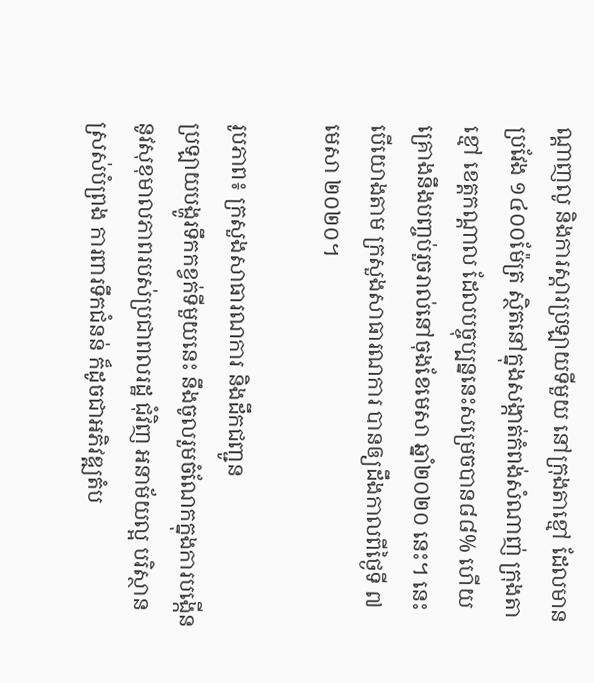ណ្ដាញលូ និងការស្ដារប្រឡាយទីមួយ នៅក្រុងតាខ្មៅ ដែលមានប្រវែង ១៤០០ម៉ែត្រ ស្ថិតនៅក្នុងសង្កាត់កំពង់សំណាញ់ ក្រុងតាខ្មៅ ខេត្តកណ្តាល ដែលបច្ចុប្បន្ននេះសម្រេចបាន៨៨% ហើយគ្រោងនឹងបញ្ចប់រួចរាល់នៅចុងខែមេសា ឆ្នាំ២០២០ នេះ។ នេះបើយោងតាម ក្រសួងសាធារណការ បានឲ្យដឹងកាលពីថ្ងៃទី ៧ មេសា ២០២០។

រូបភាព៖ ក្រសួងសាធារណការ និងដឹកជញ្ជូន
ប្រឡាយបង្ហូរទឹកកខ្វក់ទីមួយនេះ នឹងចូលរួមចំណែកក្នុងការបង្កើននូវសុខុមាលភាពរបស់ប្រជាពលរដ្ឋ ជុំវិញ អនាម័យល្អ បរិស្ថានស្រស់បំព្រង ការពារទឹកជំនន់ ក៏ដូចជាអភិវឌ្ឍតំប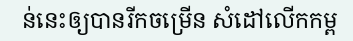ន់នេះឲ្យបានរីកចម្រើន សំដៅលើកកម្ព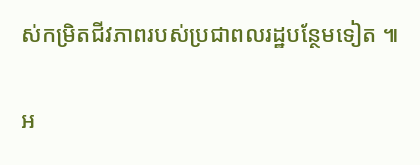ស់កម្រិតជីវភាពរបស់ប្រជាពលរដ្ឋបន្ថែមទៀត ៕

អ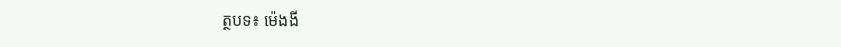ត្ថបទ៖ ម៉េងងី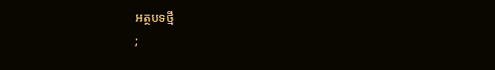អត្ថបទថ្មី
;